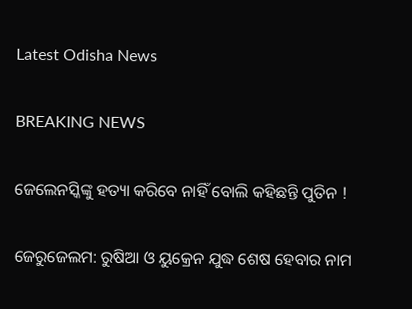Latest Odisha News

BREAKING NEWS

ଜେଲେନସ୍କିଙ୍କୁ ହତ୍ୟା କରିବେ ନାହିଁ ବୋଲି କହିଛନ୍ତି ପୁତିନ !

ଜେରୁଜେଲମ: ରୁଷିଆ ଓ ୟୁକ୍ରେନ ଯୁଦ୍ଧ ଶେଷ ହେବାର ନାମ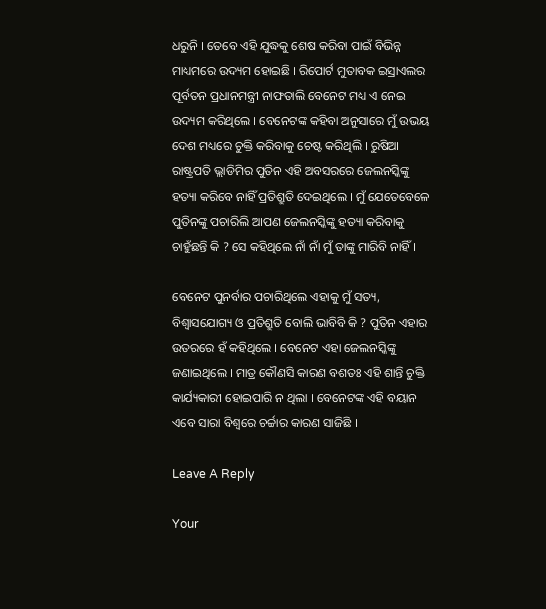ଧରୁନି । ତେବେ ଏହି ଯୁଦ୍ଧକୁ ଶେଷ କରିବା ପାଇଁ ବିଭିନ୍ନ ମାଧ୍ୟମରେ ଉଦ୍ୟମ ହୋଇଛି । ରିପୋର୍ଟ ମୁତାବକ ଇସ୍ରାଏଲର ପୂର୍ବତନ ପ୍ରଧାନମନ୍ତ୍ରୀ ନାଫତାଲି ବେନେଟ ମଧ୍ୟ ଏ ନେଇ ଉଦ୍ୟମ କରିଥିଲେ । ବେନେଟଙ୍କ କହିବା ଅନୁସାରେ ମୁଁ ଉଭୟ ଦେଶ ମଧ୍ୟରେ ଚୁକ୍ତି କରିବାକୁ ଚେଷ୍ଟ କରିଥିଲି । ରୁଷିଆ ରାଷ୍ଟ୍ରପତି ଭ୍ଲାଡିମିର ପୁତିନ ଏହି ଅବସରରେ ଜେଲନସ୍କିଙ୍କୁ ହତ୍ୟା କରିବେ ନାହିଁ ପ୍ରତିଶ୍ରୁତି ଦେଇଥିଲେ । ମୁଁ ଯେତେବେଳେ ପୁତିନଙ୍କୁ ପଚାରିଲି ଆପଣ ଜେଲନସ୍କିଙ୍କୁ ହତ୍ୟା କରିବାକୁ ଚାହୁଁଛନ୍ତି କି ? ସେ କହିଥିଲେ ନାଁ ନାଁ ମୁଁ ତାଙ୍କୁ ମାରିବି ନାହିଁ ।

ବେନେଟ ପୁନର୍ବାର ପଚାରିଥିଲେ ଏହାକୁ ମୁଁ ସତ୍ୟ, ବିଶ୍ୱାସଯୋଗ୍ୟ ଓ ପ୍ରତିଶ୍ରୁତି ବୋଲି ଭାବିବି କି ? ପୁତିନ ଏହାର ଉତରରେ ହଁ କହିଥିଲେ । ବେନେଟ ଏହା ଜେଲନସ୍କିଙ୍କୁ ଜଣାଇଥିଲେ । ମାତ୍ର କୌଣସି କାରଣ ବଶତଃ ଏହି ଶାନ୍ତି ଚୁକ୍ତି କାର୍ଯ୍ୟକାରୀ ହୋଇପାରି ନ ଥିଲା । ବେନେଟଙ୍କ ଏହି ବୟାନ ଏବେ ସାରା ବିଶ୍ୱରେ ଚର୍ଚ୍ଚାର କାରଣ ସାଜିଛି ।

Leave A Reply

Your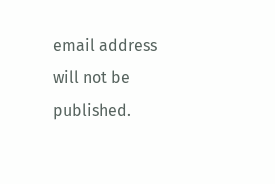email address will not be published.